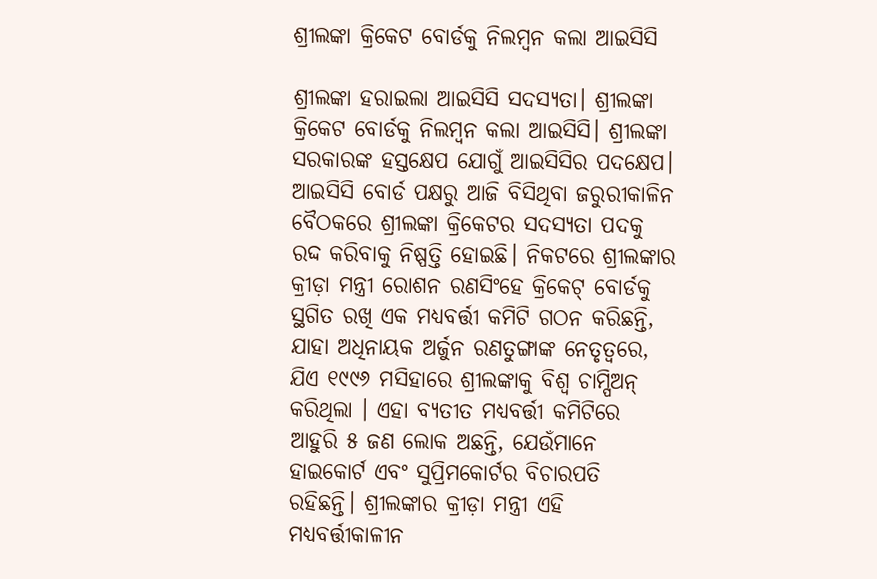ଶ୍ରୀଲଙ୍କା କ୍ରିକେଟ ବୋର୍ଡକୁ ନିଲମ୍ବନ କଲା ଆଇସିସି

ଶ୍ରୀଲଙ୍କା ହରାଇଲା ଆଇସିସି ସଦସ୍ୟତା। ଶ୍ରୀଲଙ୍କା କ୍ରିକେଟ ବୋର୍ଡକୁ ନିଲମ୍ବନ କଲା ଆଇସିସି। ଶ୍ରୀଲଙ୍କା ସରକାରଙ୍କ ହସ୍ତକ୍ଷେପ ଯୋଗୁଁ ଆଇସିସିର ପଦକ୍ଷେପ। ଆଇସିସି ବୋର୍ଡ ପକ୍ଷରୁ ଆଜି ବିସିଥିବା ଜରୁରୀକାଳିନ ବୈଠକରେ ଶ୍ରୀଲଙ୍କା କ୍ରିକେଟର ସଦସ୍ୟତା ପଦକୁ ରଦ୍ଦ କରିବାକୁ ନିଷ୍ପତ୍ତି ହୋଇଛି। ନିକଟରେ ଶ୍ରୀଲଙ୍କାର କ୍ରୀଡ଼ା ମନ୍ତ୍ରୀ ରୋଶନ ରଣସିଂହେ କ୍ରିକେଟ୍ ବୋର୍ଡକୁ ସ୍ଥଗିତ ରଖି ଏକ ମଧ୍ୟବର୍ତ୍ତୀ କମିଟି ଗଠନ କରିଛନ୍ତି, ଯାହା ଅଧିନାୟକ ଅର୍ଜୁନ ରଣତୁଙ୍ଗାଙ୍କ ନେତୃତ୍ୱରେ, ଯିଏ ୧୯୯୬ ମସିହାରେ ଶ୍ରୀଲଙ୍କାକୁ ବିଶ୍ୱ ଚାମ୍ପିଅନ୍ କରିଥିଲା । ଏହା ବ୍ୟତୀତ ମଧ୍ୟବର୍ତ୍ତୀ କମିଟିରେ ଆହୁରି ୫ ଜଣ ଲୋକ ଅଛନ୍ତି, ଯେଉଁମାନେ ହାଇକୋର୍ଟ ଏବଂ ସୁପ୍ରିମକୋର୍ଟର ବିଚାରପତି ରହିଛନ୍ତି। ଶ୍ରୀଲଙ୍କାର କ୍ରୀଡ଼ା ମନ୍ତ୍ରୀ ଏହି ମଧ୍ୟବର୍ତ୍ତୀକାଳୀନ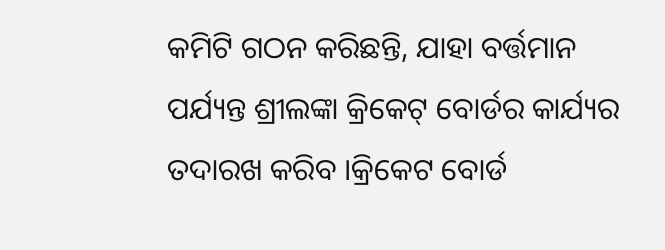କମିଟି ଗଠନ କରିଛନ୍ତି, ଯାହା ବର୍ତ୍ତମାନ ପର୍ଯ୍ୟନ୍ତ ଶ୍ରୀଲଙ୍କା କ୍ରିକେଟ୍ ବୋର୍ଡର କାର୍ଯ୍ୟର ତଦାରଖ କରିବ ।କ୍ରିକେଟ ବୋର୍ଡ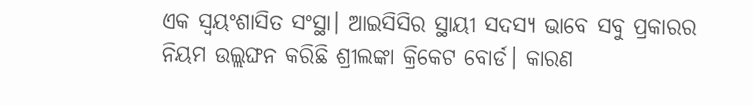ଏକ ସ୍ବୟଂଶାସିତ ସଂସ୍ଥା। ଆଇସିସିର ସ୍ଥାୟୀ ସଦସ୍ୟ ଭାବେ ସବୁ ପ୍ରକାରର ନିୟମ ଉଲ୍ଲଙ୍ଘନ କରିଛି ଶ୍ରୀଲଙ୍କା କ୍ରିକେଟ ବୋର୍ଡ। କାରଣ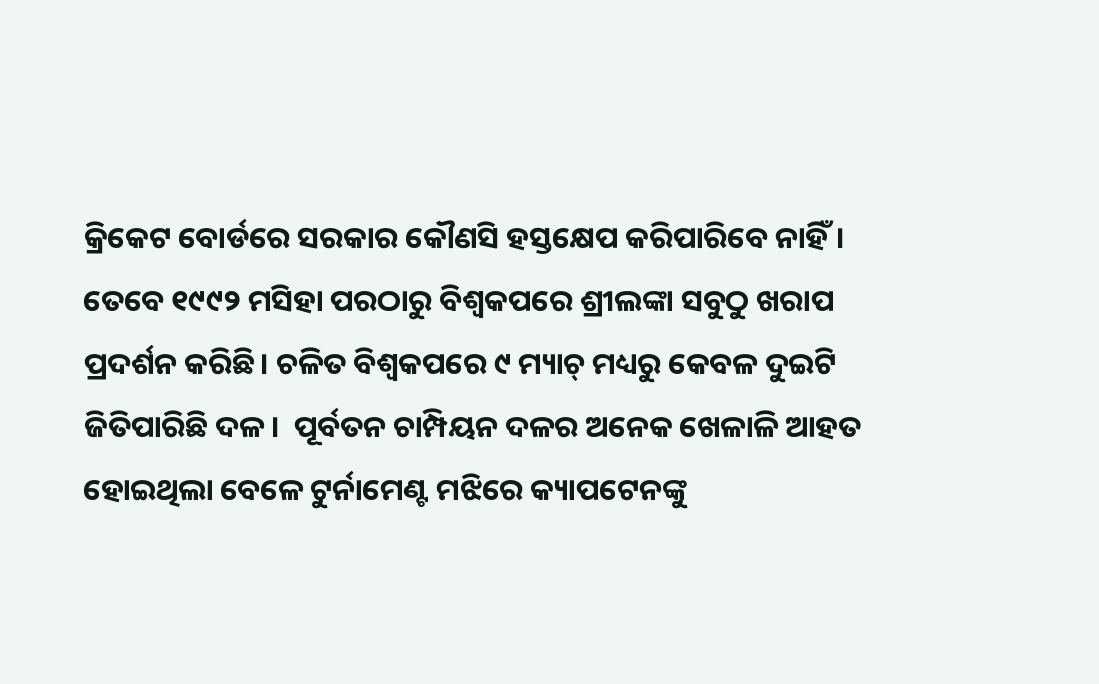କ୍ରିକେଟ ବୋର୍ଡରେ ସରକାର କୌଣସି ହସ୍ତକ୍ଷେପ କରିପାରିବେ ନାହିଁ। ତେବେ ୧୯୯୨ ମସିହା ପରଠାରୁ ବିଶ୍ୱକପରେ ଶ୍ରୀଲଙ୍କା ସବୁଠୁ ଖରାପ ପ୍ରଦର୍ଶନ କରିଛି। ଚଳିତ ବିଶ୍ୱକପରେ ୯ ମ୍ୟାଚ୍ ମଧ୍ୟରୁ କେବଳ ଦୁଇଟି ଜିତିପାରିଛି ଦଳ।  ପୂର୍ବତନ ଚାମ୍ପିୟନ ଦଳର ଅନେକ ଖେଳାଳି ଆହତ ହୋଇଥିଲା ବେଳେ ଟୁର୍ନାମେଣ୍ଟ ମଝିରେ କ୍ୟାପଟେନଙ୍କୁ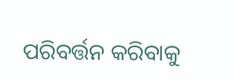ପରିବର୍ତ୍ତନ କରିବାକୁ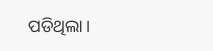ପଡିଥିଲା।